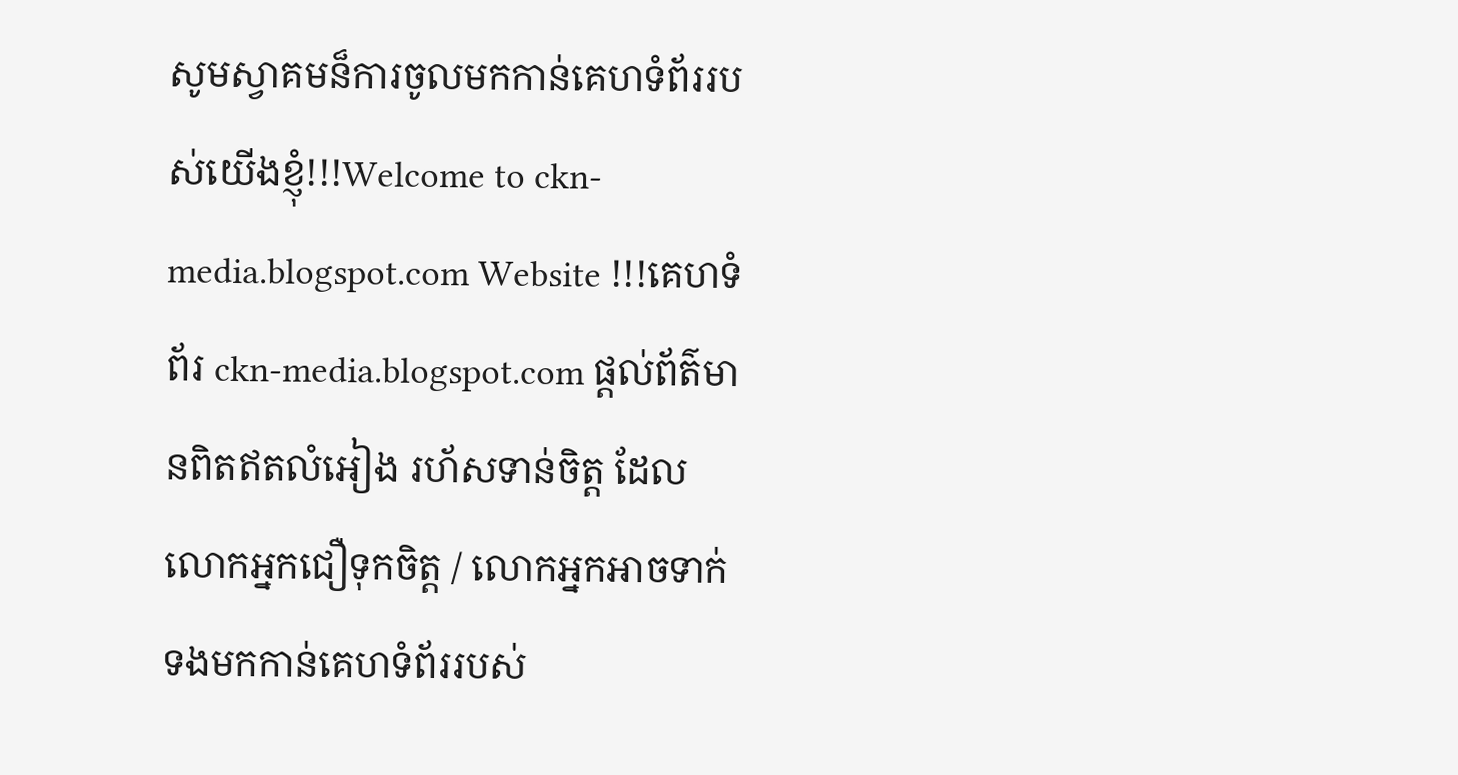សូមស្វាគមន៏ការចូលមកកាន់គេហទំព័ររបស់យើងខ្ញុំ!!!Welcome to ckn-media.blogspot.com Website !!!គេហទំព័រ ckn-media.blogspot.com ផ្តល់ព័ត៌មានពិតឥតលំអៀង រហ័សទាន់ចិត្ត ដែលលោកអ្នកជឿទុកចិត្ត / លោកអ្នកអាចទាក់ទងមកកាន់គេហទំព័ររបស់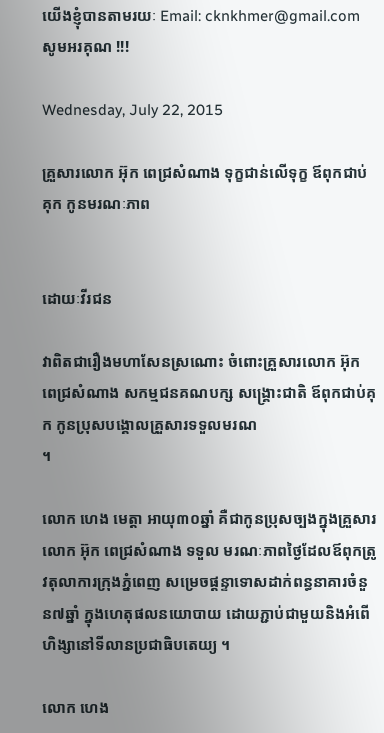យើងខ្ញុំបានតាមរយៈ Email: cknkhmer@gmail.com សូមអរគុណ !!!

Wednesday, July 22, 2015

គ្រួសារលោក អ៊ុក ពេជ្រសំណាង ទុក្ខជាន់លើទុក្ខ ឪពុកជាប់គុក កូនមរណៈភាព


ដោយៈវីរជន

វាពិតជារឿងមហាសែនស្រណោះ ចំពោះគ្រួសារលោក អ៊ុក ពេជ្រសំណាង សកម្មជនគណបក្ស សង្គ្រោះជាតិ ឪពុកជាប់គុក កូនប្រុសបង្គោលគ្រួសារទទួលមរណ
។

លោក ហេង មេត្តា អាយុ៣០ឆ្នាំ គឺជាកូនប្រុសច្បងក្នុងគ្រួសារលោក អ៊ុក ពេជ្រសំណាង ទទួល មរណៈភាពថ្ងៃដែលឪពុកត្រូវតុលាការក្រុងភ្នំពេញ សម្រេចផ្តន្ទាទោសដាក់ពន្ធនាគារចំនួន៧ឆ្នាំ ក្នុងហេតុផលនយោបាយ ដោយភ្ជាប់ជាមួយនិងអំពើហិង្សានៅទីលានប្រជាធិបតេយ្យ ។

លោក ហេង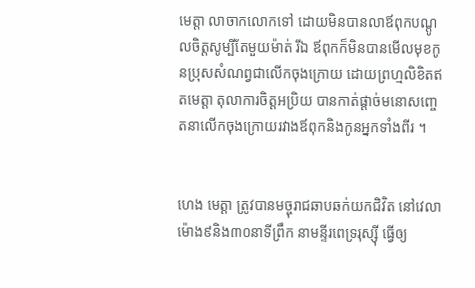មេត្តា លាចាកលោកទៅ ដោយមិនបានលាឪពុកបណ្តូលចិត្តសូម្បីតែមួយម៉ាត់ រីឯ ឪពុកក៏មិនបានមើលមុខកូនប្រុសសំណព្វជាលើកចុងក្រោយ ដោយព្រហ្មលិខិតឥតមេត្តា តុលាការចិត្តអប្រិយ បានកាត់ផ្តាច់មនោសញ្ចេតនាលើកចុងក្រោយរវាងឪពុកនិងកូនអ្នកទាំងពីរ ។


ហេង មេត្តា ត្រូវបានមច្ចុរាជឆាបឆក់យកជិវិត នៅវេលាម៉ោង៩និង៣០នាទីព្រឹក នាមន្ទីរពេទ្ររុស្ស៊ី ធ្វើឲ្យ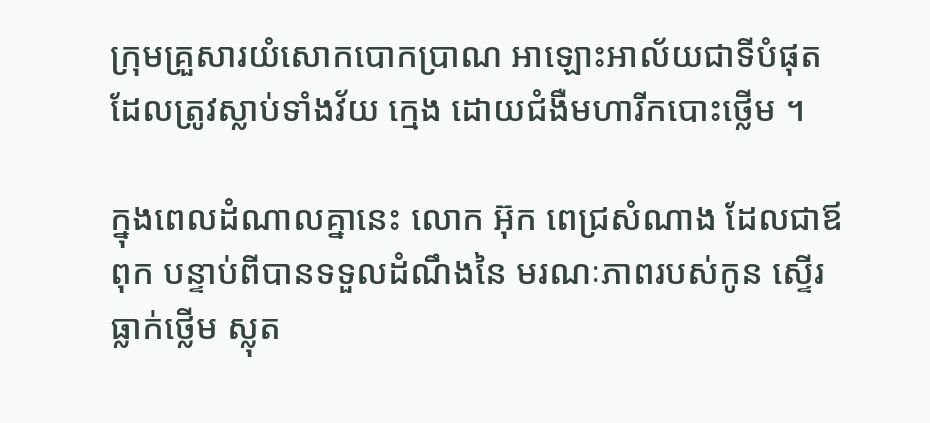ក្រុមគ្រួសារយំសោកបោកប្រាណ អាឡោះអាល័យជាទីបំផុត ដែលត្រូវស្លាប់ទាំងវ័យ ក្មេង ដោយជំងឺមហារីកបោះថ្លើម ។

ក្នុងពេលដំណាលគ្នានេះ លោក អ៊ុក ពេជ្រសំណាង ដែលជាឪពុក បន្ទាប់ពីបានទទួលដំណឹងនៃ មរណៈភាពរបស់កូន ស្ទើរធ្លាក់ថ្លើម ស្លុត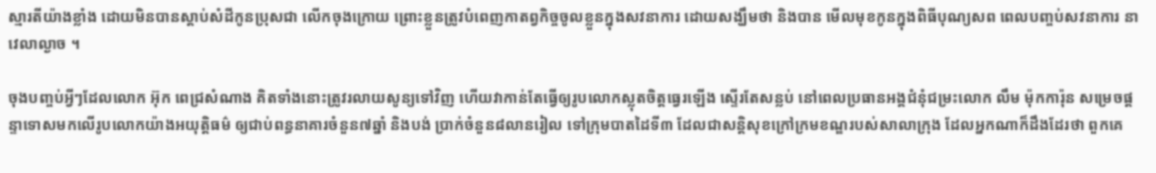ស្មារតីយ៉ាងខ្លាំង ដោយមិនបានស្តាប់សំដីកូនប្រុសជា លើកចុងក្រោយ ព្រោះខ្លួនត្រូវបំពេញកាតព្វកិច្ចចូលខ្លួនក្នុងសវនាការ ដោយសង្ឃឹមថា និងបាន មើលមុខកូនក្នុងពិធីបុណ្យសព ពេលបញ្ចប់សវនាការ នាវេលាល្ងាច ។

ចុងបញ្ចប់អ្វីៗដែលលោក អ៊ុក ពេជ្រសំណាង គិតទាំងនោះត្រូវរលាយសូន្យទៅវិញ ហើយវាកាន់តែធ្វើឲ្យរូបលោកស្លុតចិត្តធ្វេរឡើង ស្ទើរតែសន្លប់ នៅពេលប្រធានអង្គជំនុំជម្រះលោក លឹម ម៉ុកការ៉ុន សម្រេចផ្តន្ទាទោសមកលើរូបលោកយ៉ាងអយុត្តិធម៌ ឲ្យជាប់ពន្ធនាគារចំនួន៧ឆ្នាំ និងបង់ ប្រាក់ចំនួន៨លានរៀល ទៅក្រុមបាតដៃទី៣ ដែលជាសន្តិសុខក្រៅក្រមខណ្ឌរបស់សាលាក្រុង ដែលអ្នកណាក៏ដឹងដែរថា ពួកគេ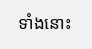ទាំងនោះ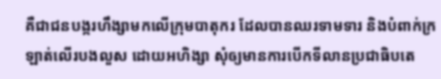គឺជាជនបង្ករហឹង្សាមកលើក្រុមបាតុករ ដែលបានឈរទាមទារ និងបំពាក់ក្រឡាត់លើរបងលួស ដោយអហិង្សា សុំឲ្យមានការបើកទីលានប្រជាធិបតេ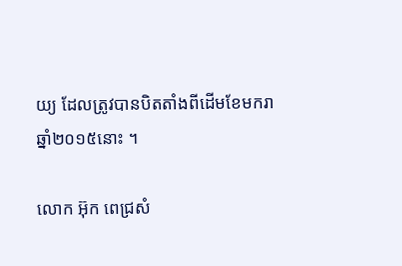យ្យ ដែលត្រូវបានបិតតាំងពីដើមខែមករា ឆ្នាំ២០១៥នោះ ។

លោក អ៊ុក ពេជ្រសំ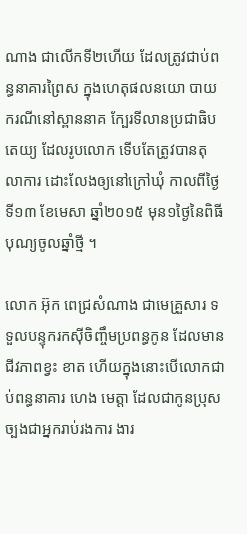ណាង ជាលើកទី២ហើយ ដែលត្រូវជាប់ពន្ធនាគារព្រៃស ក្នុងហេតុផលនយោ បាយ ករណីនៅស្ពាននាគ ក្បែរទីលានប្រជាធិបតេយ្យ ដែលរូបលោក ទើបតែត្រូវបានតុលាការ ដោះលែងឲ្យនៅក្រៅឃុំ កាលពីថ្ងៃទី១៣ ខែមេសា ឆ្នាំ២០១៥ មុន១ថ្ងៃនៃពិធីបុណ្យចូលឆ្នាំថ្មី ។

លោក អ៊ុក ពេជ្រសំណាង ជាមេគ្រួសារ ទទួលបន្ទុករកស៊ីចិញ្ចឹមប្រពន្ធកូន ដែលមានជីវភាពខ្វះ ខាត ហើយក្នុងនោះបើលោកជាប់ពន្ធនាគារ ហេង មេត្តា ដែលជាកូនប្រុសច្បងជាអ្នករាប់រងការ ងារ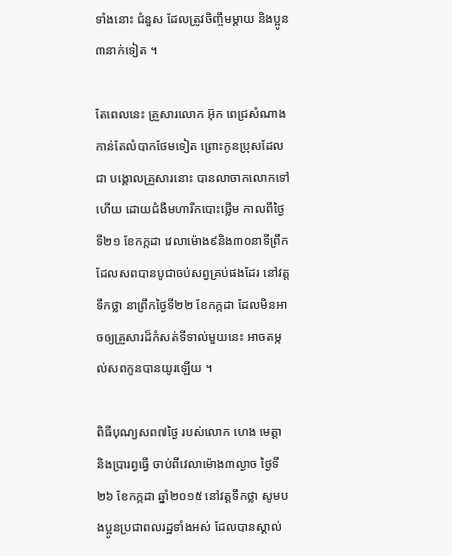ទាំងនោះ ជំនួស ដែលត្រូវចិញ្ចឹមម្តាយ និងប្អូន៣នាក់ទៀត ។

តែពេលនេះ គ្រួសារលោក អ៊ុក ពេជ្រសំណាង កាន់តែលំបាកថែមទៀត ព្រោះកូនប្រុសដែលជា បង្គោលគ្រួសារនោះ បានលាចាកលោកទៅហើយ ដោយជំងឺមហារីកបោះថ្លើម កាលពីថ្ងៃទី២១ ខែកក្កដា វេលាម៉ោង៩និង៣០នាទីព្រឹក ដែលសពបានបូជាចប់សព្វគ្រប់ផងដែរ នៅវត្តទឹកថ្លា នាព្រឹកថ្ងៃទី២២ ខែកក្កដា ដែលមិនអាចឲ្យគ្រួសារដ៏កំសត់ទីទាល់មួយនេះ អាចតម្កល់សពកូនបានយូរឡើយ ។

ពិធីបុណ្យសព៧ថ្ងៃ របស់លោក ហេង មេត្តា និងប្រារព្វធ្វើ ចាប់ពីវេលាម៉ោង៣ល្ងាច ថ្ងៃទី២៦ ខែកក្កដា ឆ្នាំ២០១៥ នៅវត្តទឹកថ្លា សូមបងប្អូនប្រជាពលរដ្ឋទាំងអស់ ដែលបានស្គាល់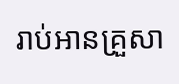រាប់អានគ្រួសា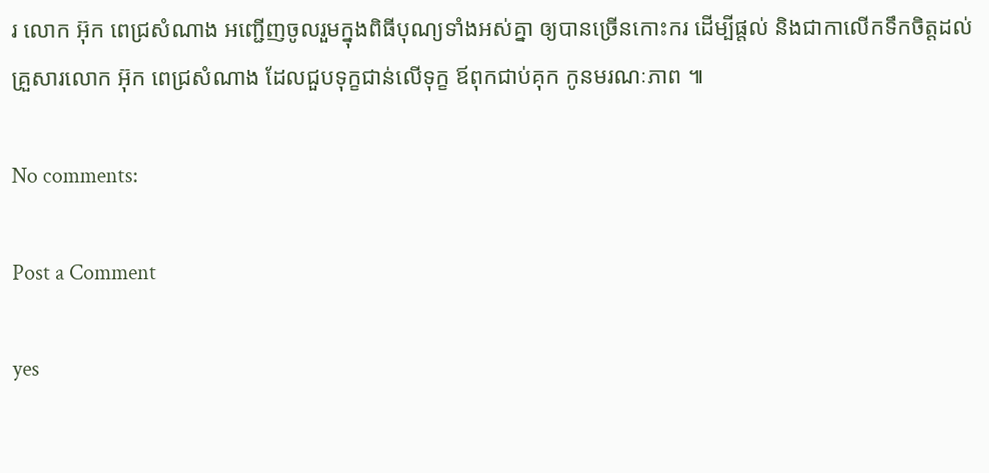រ លោក អ៊ុក ពេជ្រសំណាង អញ្ជើញចូលរួមក្នុងពិធីបុណ្យទាំងអស់គ្នា ឲ្យបានច្រើនកោះករ ដើម្បីផ្តល់ និងជាកាលើកទឹកចិត្តដល់គ្រួសារលោក អ៊ុក ពេជ្រសំណាង ដែលជួបទុក្ខជាន់លើទុក្ខ ឪពុកជាប់គុក កូនមរណៈភាព ៕

No comments:

Post a Comment

yes